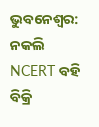ଭୁବନେଶ୍ୱର: ନକଲି NCERT ବହି ବିକ୍ରି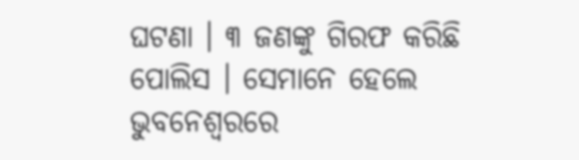ଘଟଣା । ୩ ଜଣଙ୍କୁ ଗିରଫ କରିଛି ପୋଲିସ । ସେମାନେ ହେଲେ ଭୁବନେଶ୍ବରରେ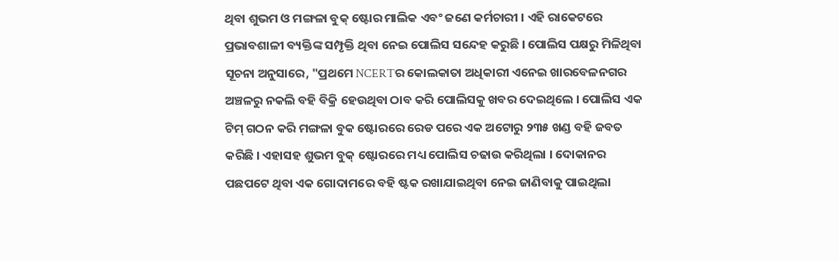ଥିବା ଶୁଭମ ଓ ମଙ୍ଗଳା ବୁକ୍ ଷ୍ଟୋର ମାଲିକ ଏବଂ ଜଣେ କର୍ମଚାରୀ । ଏହି ରାକେଟରେ ପ୍ରଭାବଶାଳୀ ବ୍ୟକ୍ତିଙ୍କ ସମ୍ପୃକ୍ତି ଥିବା ନେଇ ପୋଲିସ ସନ୍ଦେହ କରୁଛି । ପୋଲିସ ପକ୍ଷରୁ ମିଳିଥିବା ସୂଚନା ଅନୁସାରେ, "ପ୍ରଥମେ NCERTର କୋଲକାତା ଅଧିକାରୀ ଏନେଇ ଖାରବେଳନଗର ଅଞ୍ଚଳରୁ ନକଲି ବହି ବିକ୍ରି ହେଉଥିବା ଠାବ କରି ପୋଲିସକୁ ଖବର ଦେଇଥିଲେ । ପୋଲିସ ଏକ ଟିମ୍ ଗଠନ କରି ମଙ୍ଗଳା ବୁକ ଷ୍ଟୋରରେ ରେଡ ପରେ ଏକ ଅଟୋରୁ ୨୩୫ ଖଣ୍ଡ ବହି ଜବତ କରିଛି । ଏହାସହ ଶୁଭମ ବୁକ୍ ଷ୍ଟୋରରେ ମଧ୍ୟ ପୋଲିସ ଚଢାଉ କରିଥିଲା । ଦୋକାନର ପଛପଟେ ଥିବା ଏକ ଗୋଦାମରେ ବହି ଷ୍ଟକ ରଖାଯାଇଥିବା ନେଇ ଜାଣିବାକୁ ପାଇଥିଲା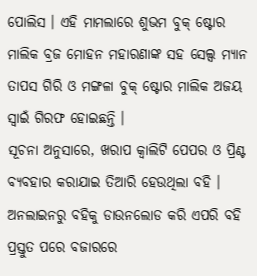ପୋଲିସ । ଏହି ମାମଲାରେ ଶୁଭମ ବୁକ୍ ଷ୍ଟୋର ମାଲିକ ବ୍ରଜ ମୋହନ ମହାରଣାଙ୍କ ସହ ସେଲ୍ସ ମ୍ୟାନ ତାପସ ଗିରି ଓ ମଙ୍ଗଳା ବୁକ୍ ଷ୍ଟୋର ମାଲିକ ଅଜୟ ସ୍ବାଇଁ ଗିରଫ ହୋଇଛନ୍ତି ।
ସୂଚନା ଅନୁସାରେ, ଖରାପ କ୍ବାଲିଟି ପେପର ଓ ପ୍ରିଣ୍ଟ ବ୍ୟବହାର କରାଯାଇ ତିଆରି ହେଉଥିଲା ବହି । ଅନଲାଇନରୁ ବହିକୁ ଡାଉନଲୋଡ କରି ଏପରି ବହି ପ୍ରସ୍ତୁତ ପରେ ବଜାରରେ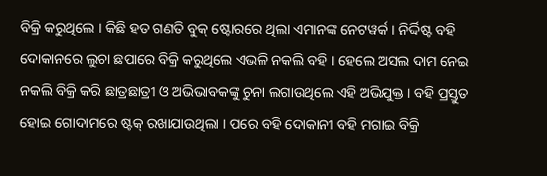ବିକ୍ରି କରୁଥିଲେ । କିଛି ହତ ଗଣତି ବୁକ୍ ଷ୍ଟୋରରେ ଥିଲା ଏମାନଙ୍କ ନେଟୱର୍କ । ନିର୍ଦ୍ଦିଷ୍ଟ ବହି ଦୋକାନରେ ଲୁଚା ଛପାରେ ବିକ୍ରି କରୁଥିଲେ ଏଭଳି ନକଲି ବହି । ହେଲେ ଅସଲ ଦାମ ନେଇ ନକଲି ବିକ୍ରି କରି ଛାତ୍ରଛାତ୍ରୀ ଓ ଅଭିଭାବକଙ୍କୁ ଚୁନା ଲଗାଉଥିଲେ ଏହି ଅଭିଯୁକ୍ତ । ବହି ପ୍ରସ୍ତୁତ ହୋଇ ଗୋଦାମରେ ଷ୍ଟକ୍ ରଖାଯାଉଥିଲା । ପରେ ବହି ଦୋକାନୀ ବହି ମଗାଇ ବିକ୍ରି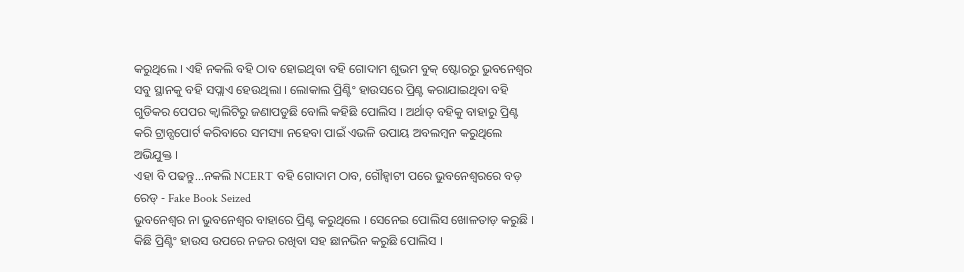କରୁଥିଲେ । ଏହି ନକଲି ବହି ଠାବ ହୋଇଥିବା ବହି ଗୋଦାମ ଶୁଭମ ବୁକ୍ ଷ୍ଟୋରରୁ ଭୁବନେଶ୍ୱର ସବୁ ସ୍ଥାନକୁ ବହି ସପ୍ଲାଏ ହେଉଥିଲା । ଲୋକାଲ ପ୍ରିଣ୍ଟିଂ ହାଉସରେ ପ୍ରିଣ୍ଟ କରାଯାଇଥିବା ବହି ଗୁଡିକର ପେପର କ୍ବାଲିଟିରୁ ଜଣାପଡୁଛି ବୋଲି କହିଛି ପୋଲିସ । ଅର୍ଥାତ୍ ବହିକୁ ବାହାରୁ ପ୍ରିଣ୍ଟ କରି ଟ୍ରାନ୍ସପୋର୍ଟ କରିବାରେ ସମସ୍ୟା ନହେବା ପାଇଁ ଏଭଳି ଉପାୟ ଅବଲମ୍ବନ କରୁଥିଲେ ଅଭିଯୁକ୍ତ ।
ଏହା ବି ପଢନ୍ତୁ...ନକଲି NCERT ବହି ଗୋଦାମ ଠାବ, ଗୌହ୍ୱାଟୀ ପରେ ଭୁବନେଶ୍ୱରରେ ବଡ଼ ରେଡ୍ - Fake Book Seized
ଭୁବନେଶ୍ୱର ନା ଭୁବନେଶ୍ୱର ବାହାରେ ପ୍ରିଣ୍ଟ କରୁଥିଲେ । ସେନେଇ ପୋଲିସ ଖୋଳତାଡ଼ କରୁଛି । କିଛି ପ୍ରିଣ୍ଟିଂ ହାଉସ ଉପରେ ନଜର ରଖିବା ସହ ଛାନଭିନ କରୁଛି ପୋଲିସ ।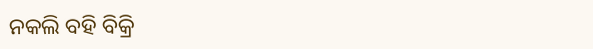ନକଲି ବହି ବିକ୍ରି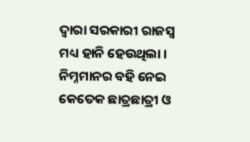ଦ୍ବାରା ସରକାରୀ ରାଜସ୍ବ ମଧ୍ୟ ହାନି ହେଉଥିଲା । ନିମ୍ନମାନର ବହି ନେଇ କେତେକ ଛାତ୍ରଛାତ୍ରୀ ଓ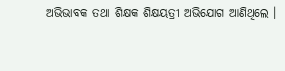ଅଭିଭାବକ ତଥା ଶିକ୍ଷକ ଶିକ୍ଷୟତ୍ରୀ ଅଭିଯୋଗ ଆଣିଥିଲେ ।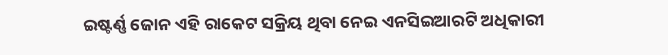ଇଷ୍ଟର୍ଣ୍ଣ ଜୋନ ଏହି ରାକେଟ ସକ୍ରିୟ ଥିବା ନେଇ ଏନସିଇଆରଟି ଅଧିକାରୀ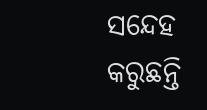ସନ୍ଦେହ କରୁଛନ୍ତି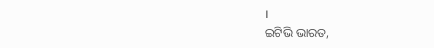।
ଇଟିଭି ଭାରତ,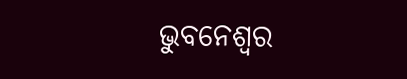ଭୁବନେଶ୍ବର